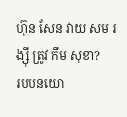ហ៊ុន សែន វាយ សម រង្ស៊ី ត្រូវ កឹម សុខា?
របបនយោ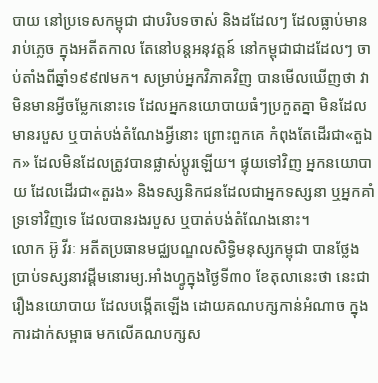បាយ នៅប្រទេសកម្ពុជា ជាបរិបទចាស់ និងដដែលៗ ដែលធ្លាប់មានរាប់ភ្លេច ក្នុងអតីតកាល តែនៅបន្តអនុវត្តន៍ នៅកម្ពុជាជាដដែលៗ ចាប់តាំងពីឆ្នាំ១៩៩៧មក។ សម្រាប់អ្នកវិភាគវិញ បានមើលឃើញថា វាមិនមានអ្វីចម្លែកនោះទេ ដែលអ្នកនយោបាយធំៗប្រកួតគ្នា មិនដែលមានរបួស ឬបាត់បង់តំណែងអ្វីនោះ ព្រោះពួកគេ កំពុងតែដើរជា«តួឯក» ដែលមិនដែលត្រូវបានផ្លាស់ប្តូរឡើយ។ ផ្ទុយទៅវិញ អ្នកនយោបាយ ដែលដើរជា«តួរង» និងទស្សនិកជនដែលជាអ្នកទស្សនា ឬអ្នកគាំទ្រទៅវិញទេ ដែលបានរងរបួស ឬបាត់បង់តំណែងនោះ។
លោក អ៊ូ វីរៈ អតីតប្រធានមជ្ឈបណ្ឌលសិទ្ធិមនុស្សកម្ពុជា បានថ្លែងប្រាប់ទស្សនាវដ្តីមនោរម្យ.អាំងហ្វូក្នុងថ្ងៃទី៣០ ខែតុលានេះថា នេះជារឿងនយោបាយ ដែលបង្កើតឡើង ដោយគណបក្សកាន់អំណាច ក្នុងការដាក់សម្ពាធ មកលើគណបក្សស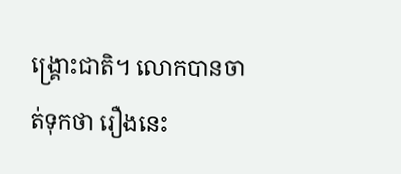ង្គ្រោះជាតិ។ លោកបានចាត់ទុកថា រឿងនេះ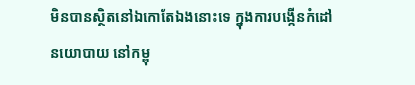មិនបានស្ថិតនៅឯកោតែឯងនោះទេ ក្នុងការបង្កើនកំដៅនយោបាយ នៅកម្ពុ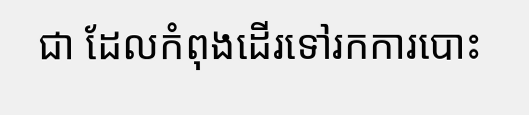ជា ដែលកំពុងដើរទៅរកការបោះ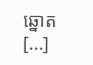ឆ្នោត [...]